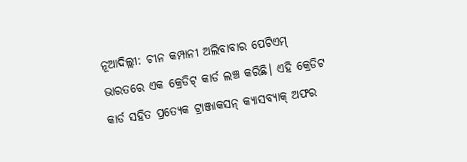ନୂଆଦିଲ୍ଲୀ: ଚୀନ କମ୍ପାନୀ ଅଲିବାବାର ପେଟିଏମ୍ ଭାରତରେ ଏକ କ୍ରେଡିଟ୍ କାର୍ଡ ଲଞ୍ଚ କରିଛି। ଏହି କ୍ରେଡିଟ କାର୍ଡ ସହିତ ପ୍ରତ୍ୟେକ ଟ୍ରାଞ୍ଜାକସନ୍ କ୍ୟାସବ୍ୟାକ୍ ଅଫର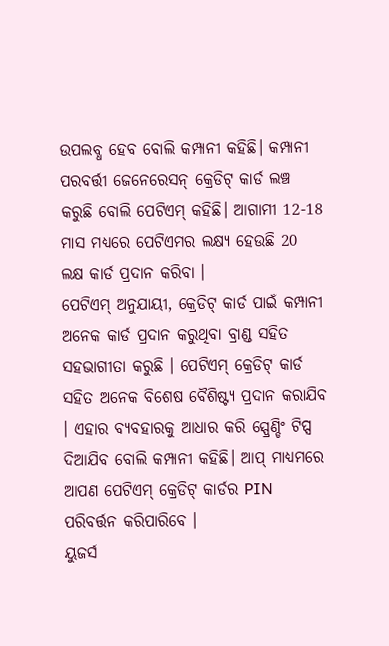ଉପଲବ୍ଧ ହେବ ବୋଲି କମ୍ପାନୀ କହିଛି। କମ୍ପାନୀ ପରବର୍ତ୍ତୀ ଜେନେରେସନ୍ କ୍ରେଡିଟ୍ କାର୍ଡ ଲଞ୍ଚ କରୁଛି ବୋଲି ପେଟିଏମ୍ କହିଛି। ଆଗାମୀ 12-18 ମାସ ମଧ୍ୟରେ ପେଟିଏମର ଲକ୍ଷ୍ୟ ହେଉଛି 20 ଲକ୍ଷ କାର୍ଡ ପ୍ରଦାନ କରିବା ।
ପେଟିଏମ୍ ଅନୁଯାୟୀ, କ୍ରେଡିଟ୍ କାର୍ଡ ପାଇଁ କମ୍ପାନୀ ଅନେକ କାର୍ଡ ପ୍ରଦାନ କରୁଥିବା ବ୍ରାଣ୍ଡ ସହିତ ସହଭାଗୀତା କରୁଛି । ପେଟିଏମ୍ କ୍ରେଡିଟ୍ କାର୍ଡ ସହିତ ଅନେକ ବିଶେଷ ବୈଶିଷ୍ଟ୍ୟ ପ୍ରଦାନ କରାଯିବ । ଏହାର ବ୍ୟବହାରକୁ ଆଧାର କରି ସ୍ପ୍ରେଣ୍ଡିଂ ଟିପ୍ସ ଦିଆଯିବ ବୋଲି କମ୍ପାନୀ କହିଛି। ଆପ୍ ମାଧ୍ୟମରେ ଆପଣ ପେଟିଏମ୍ କ୍ରେଡିଟ୍ କାର୍ଡର PIN ପରିବର୍ତ୍ତନ କରିପାରିବେ ।
ୟୁଜର୍ସ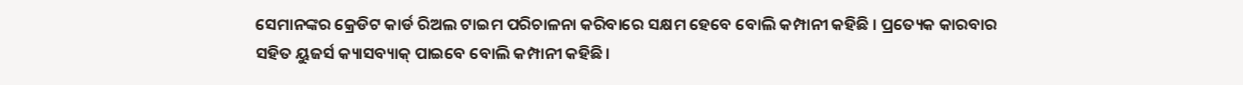ସେମାନଙ୍କର କ୍ରେଡିଟ କାର୍ଡ ରିଅଲ ଟାଇମ ପରିଚାଳନା କରିବାରେ ସକ୍ଷମ ହେବେ ବୋଲି କମ୍ପାନୀ କହିଛି । ପ୍ରତ୍ୟେକ କାରବାର ସହିତ ୟୁଜର୍ସ କ୍ୟାସବ୍ୟାକ୍ ପାଇବେ ବୋଲି କମ୍ପାନୀ କହିଛି।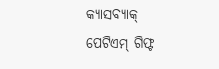କ୍ୟାସବ୍ୟାକ୍ ପେଟିଏମ୍ ଗିଫ୍ଟ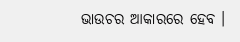ଭାଉଚର ଆକାରରେ ହେବ ।